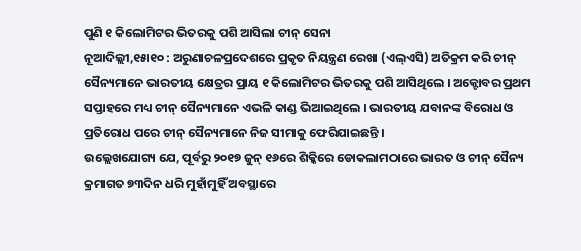ପୁଣି ୧ କିଲୋମିଟର ଭିତରକୁ ପଶି ଆସିଲା ଚୀନ୍ ସେନା
ନୂଆଦିଲ୍ଲୀ,୧୫ା୧୦ : ଅରୁଣାଚଳପ୍ରଦେଶରେ ପ୍ରକୃତ ନିୟନ୍ତ୍ରଣ ରେଖା (ଏଲ୍ଏସି) ଅତିକ୍ରମ କରି ଚୀନ୍ ସୈନ୍ୟମାନେ ଭାରତୀୟ କ୍ଷେତ୍ରର ପ୍ରାୟ ୧ କିଲୋମିଟର ଭିତରକୁ ପଶି ଆସିଥିଲେ । ଅକ୍ଟୋବର ପ୍ରଥମ ସପ୍ତାହରେ ମଧ୍ୟ ଚୀନ୍ ସୈନ୍ୟମାନେ ଏଭଳି କାଣ୍ଡ ଭିଆଇଥିଲେ । ଭାରତୀୟ ଯବାନଙ୍କ ବିରୋଧ ଓ ପ୍ରତିରୋଧ ପରେ ଚୀନ୍ ସୈନ୍ୟମାନେ ନିଜ ସୀମାକୁ ଫେରିଯାଇଛନ୍ତି ।
ଉଲ୍ଲେଖଯୋଗ୍ୟ ଯେ, ପୂର୍ବରୁ ୨୦୧୭ ଜୁନ୍ ୧୬ରେ ଶିକ୍କିରେ ଡୋକଲାମଠାରେ ଭାରତ ଓ ଚୀନ୍ ସୈନ୍ୟ କ୍ରମାଗତ ୭୩ଦିନ ଧରି ମୁହାଁମୁହିଁ ଅବସ୍ଥାରେ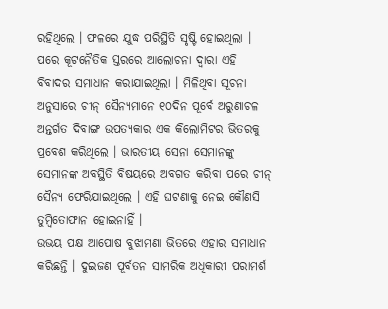ରହିଥିଲେ । ଫଳରେ ଯୁଦ୍ଧ ପରିସ୍ଥିତି ସୃଷ୍ଟି ହୋଇଥିଲା । ପରେ କୂଟନୈତିକ ସ୍ତରରେ ଆଲୋଚନା ଦ୍ୱାରା ଏହି ବିବାଦର ସମାଧାନ କରାଯାଇଥିଲା । ମିଳିଥିବା ସୂଚନା ଅନୁସାରେ ଚୀନ୍ ସୈନ୍ୟମାନେ ୧୦ଦିନ ପୂର୍ବେ ଅରୁଣାଚଳ ଅନ୍ତର୍ଗତ ଦିବାଙ୍ଗ ଉପତ୍ୟକାର ଏକ କିଲୋମିଟର ଭିତରକୁ ପ୍ରବେଶ କରିଥିଲେ । ଭାରତୀୟ ସେନା ସେମାନଙ୍କୁ ସେମାନଙ୍କ ଅବସ୍ଥିତି ବିଷୟରେ ଅବଗତ କରିବା ପରେ ଚୀନ୍ ସୈନ୍ୟ ଫେରିଯାଇଥିଲେ । ଏହି ଘଟଣାକୁ ନେଇ କୌଣସି ତୁମ୍ବିତୋଫାନ ହୋଇନାହିଁ ।
ଉଭୟ ପକ୍ଷ ଆପୋଷ ବୁଝାମଣା ଭିତରେ ଏହାର ସମାଧାନ କରିଛନ୍ତି । ଦୁଇଜଣ ପୂର୍ବତନ ସାମରିକ ଅଧିକାରୀ ପରାମର୍ଶ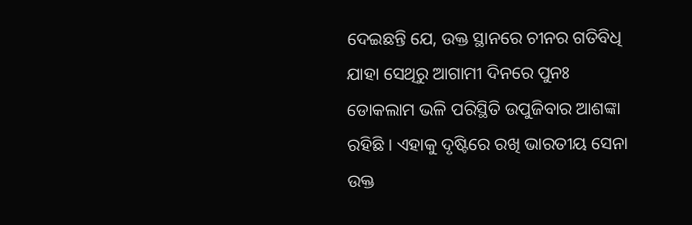ଦେଇଛନ୍ତି ଯେ, ଉକ୍ତ ସ୍ଥାନରେ ଚୀନର ଗତିବିଧି ଯାହା ସେଥିରୁ ଆଗାମୀ ଦିନରେ ପୁନଃ ଡୋକଲାମ ଭଳି ପରିସ୍ଥିତି ଉପୁଜିବାର ଆଶଙ୍କା ରହିଛି । ଏହାକୁ ଦୃଷ୍ଟିରେ ରଖି ଭାରତୀୟ ସେନା ଉକ୍ତ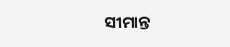ସୀମାନ୍ତ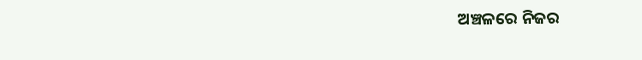ଅଞ୍ଚଳରେ ନିଜର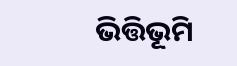ଭିତ୍ତିଭୂମି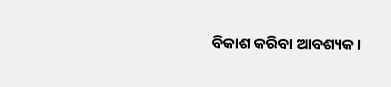ବିକାଶ କରିବା ଆବଶ୍ୟକ ।